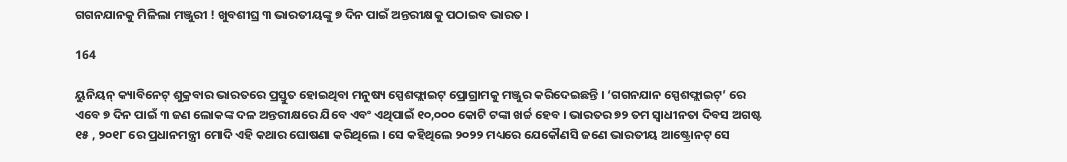ଗଗନଯାନକୁ ମିଳିଲା ମଞ୍ଜୁରୀ ! ଖୁବଶୀଘ୍ର ୩ ଭାରତୀୟଙ୍କୁ ୭ ଦିନ ପାଇଁ ଅନ୍ତରୀକ୍ଷକୁ ପଠାଇବ ଭାରତ ।

164

ୟୁନିୟନ୍ କ୍ୟାବିନେଟ୍ ଶୁକ୍ରବାର ଭାରତରେ ପ୍ରସ୍ତୁତ ହୋଇଥିବା ମନୁଷ୍ୟ ସ୍ପେଶଫ୍ଲାଇଟ୍ ପ୍ରୋଗ୍ରାମକୁ ମଞ୍ଜୁର କରିଦେଇଛନ୍ତି । ‘ଗଗନଯାନ ସ୍ପେଶଫ୍ଲାଇଟ୍’ ରେ ଏବେ ୭ ଦିନ ପାଇଁ ୩ ଜଣ ଲୋକଙ୍କ ଦଳ ଅନ୍ତରୀକ୍ଷରେ ଯିବେ ଏବଂ ଏଥିପାଇଁ ୧୦,୦୦୦ କୋଟି ଟଙ୍କା ଖର୍ଚ୍ଚ ହେବ । ଭାରତର ୭୨ ତମ ସ୍ୱାଧୀନତା ଦିବସ ଅଗଷ୍ଟ ୧୫ , ୨୦୧୮ ରେ ପ୍ରଧାନମନ୍ତ୍ରୀ ମୋଦି ଏହି କଥାର ଘୋଷଣା କରିଥିଲେ । ସେ କହିଥିଲେ ୨୦୨୨ ମଧ୍ୟରେ ଯେକୌଣସି ଜଣେ ଭାରତୀୟ ଆଷ୍ଟ୍ରୋନଟ୍ ସେ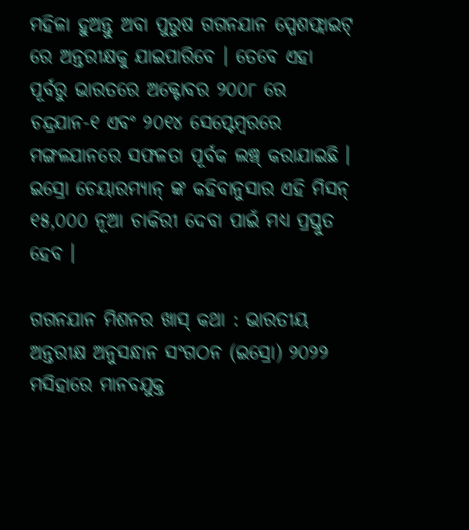ମହିଳା ହୁଅନ୍ତୁ ଅବା ପୁରୁଷ ଗଗନଯାନ ସ୍ପେଶଫ୍ଲାଇଟ୍ ରେ ଅନ୍ତରୀକ୍ଷକୁ ଯାଇପାରିବେ । ତେବେ ଏହା ପୂର୍ବରୁ ଭାରତରେ ଅକ୍ଟୋବର ୨୦୦୮ ରେ ଚନ୍ଦ୍ରଯାନ-୧ ଏବଂ ୨୦୧୪ ସେପ୍ଟେମ୍ବରରେ ମଙ୍ଗଳଯାନରେ ସଫଳତା ପୂର୍ବକ ଲଞ୍ଚ୍ କରାଯାଇଛି । ଇସ୍ରୋ ଚେୟାରମ୍ୟାନ୍ ଙ୍କ କହିବାନୁସାର ଏହି ମିସନ୍ ୧୫,୦୦୦ ନୂଆ ଚାକିରୀ ଦେବା ପାଇଁ ମଧ୍ୟ ପ୍ରସ୍ତୁତ ହେବ ।

ଗଗନଯାନ ମିଶନର ଖାସ୍ କଥା : ଭାରତୀୟ ଅନ୍ତରୀକ୍ଷ ଅନୁସନ୍ଧାନ ସଂଗଠନ (ଇସ୍ରୋ) ୨୦୨୨ ମସିହାରେ ମାନବଯୁକ୍ତ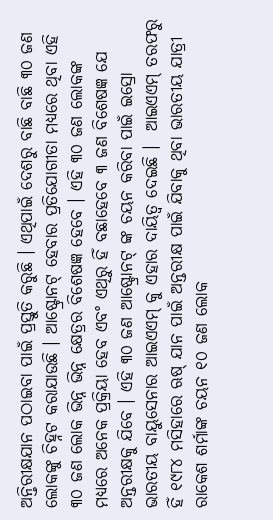ଅନ୍ତିରୀକ୍ଷଯାନ ପଠାଇବା ପାଇଁ ପ୍ରସ୍ତୁତି କରୁଛି । ଏଥିପାଇଁ ଦେଶରୁ ବାଛି ବାଛି ୩୦ ଜଣ ଲୋକଙ୍କୁ ଚିହ୍ନଟ କରାଯାଉଛି । ଆଷ୍ଟ୍ରୋନଟ୍ ହେବାର ପ୍ରତିଯୋଗୀତା ମଧ୍ୟରେ ଥିବା ଏହି ୩୦ ଜଣ ଲୋକ ଭିନ୍ନ ଭିନ୍ନ କ୍ଷେତ୍ରର ବିଶେଷଜ୍ଞ ହେବେ । ଏହି ୩୦ ଜଣ ଲୋକଙ୍କ ମଧ୍ୟରେ ଅନେକ ପ୍ରକ୍ରିୟା ହେବ ଏବଂ ଏଥିରୁ ହିଁ ବଛାହେବେ ୩ ଜଣ ବିଶେଷଜ୍ଞ ଯେ ଅନ୍ତରୀକ୍ଷକୁ ଯିବେ । ଏହି ୩୦ ଜଣ ଆଷ୍ଟ୍ରୋନଟ୍ ଙ୍କ ଚୟନ କରିବା ପାଇଁ ଇସ୍ରୋ ଭାରତୀୟ ବାୟୁସେନାର ଆଇଏଏମ୍ କୁ ଏହାର ଦାୟିତ୍ୱ ଦେଇଛି ।  ଆଇଏଏମ୍ ତରଫରୁ ହିଁ ୧୯୮୪ ମସିହାରେ ଋଷ୍ ଯାନ ପାଇଁ ଅନ୍ତରୀକ୍ଷ ପାଇଁ ଯିବାକୁ ଥିବା ଭାରତୀୟ ଯାତ୍ରୀ ରାକେଶ ଶର୍ମାଙ୍କ ଚୟନ ୧୦ ଜଣ ଲୋକ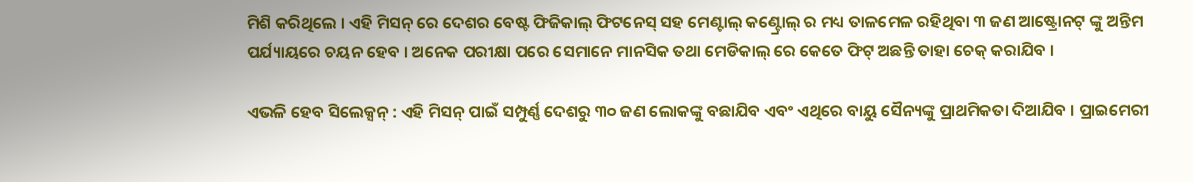ମିଶି କରିଥିଲେ । ଏହି ମିସନ୍ ରେ ଦେଶର ବେଷ୍ଟ ଫିଜିକାଲ୍ ଫିଟନେସ୍ ସହ ମେଣ୍ଟାଲ୍ କଣ୍ଟ୍ରୋଲ୍ ର ମଧ୍ୟ ତାଳମେଳ ରହିଥିବା ୩ ଜଣ ଆଷ୍ଟ୍ରୋନଟ୍ ଙ୍କୁ ଅନ୍ତିମ ପର୍ଯ୍ୟାୟରେ ଚୟନ ହେବ । ଅନେକ ପରୀକ୍ଷା ପରେ ସେମାନେ ମାନସିକ ତଥା ମେଡିକାଲ୍ ରେ କେତେ ଫିଟ୍ ଅଛନ୍ତି ତାହା ଚେକ୍ କରାଯିବ ।

ଏଭଳି ହେବ ସିଲେକ୍ସନ୍ : ଏହି ମିସନ୍ ପାଇଁ ସମ୍ପୁର୍ଣ୍ଣ ଦେଶରୁ ୩୦ ଜଣ ଲୋକଙ୍କୁ ବଛାଯିବ ଏବଂ ଏଥିରେ ବାୟୁ ସୈନ୍ୟଙ୍କୁ ପ୍ରାଥମିକତା ଦିଆଯିବ । ପ୍ରାଇମେରୀ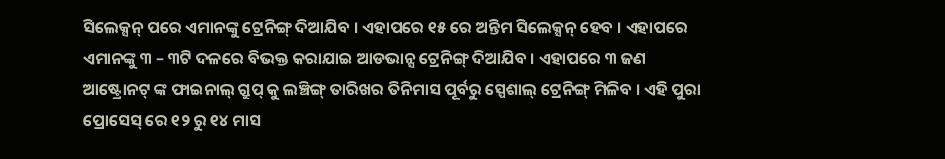ସିଲେକ୍ସନ୍ ପରେ ଏମାନଙ୍କୁ ଟ୍ରେନିଙ୍ଗ୍ ଦିଆଯିବ । ଏହାପରେ ୧୫ ରେ ଅନ୍ତିମ ସିଲେକ୍ସନ୍ ହେବ । ଏହାପରେ ଏମାନଙ୍କୁ ୩ – ୩ଟି ଦଳରେ ବିଭକ୍ତ କରାଯାଇ ଆଡଭାନ୍ସ ଟ୍ରେନିଙ୍ଗ୍ ଦିଆଯିବ । ଏହାପରେ ୩ ଜଣ ଆଷ୍ଟ୍ରୋନଟ୍ ଙ୍କ ଫାଇନାଲ୍ ଗ୍ରୁପ୍ କୁ ଲଞ୍ଚିଙ୍ଗ୍ ତାରିଖର ତିନିମାସ ପୂର୍ବରୁ ସ୍ପେଶାଲ୍ ଟ୍ରେନିଙ୍ଗ୍ ମିଳିବ । ଏହି ପୁରା ପ୍ରୋସେସ୍ ରେ ୧୨ ରୁ ୧୪ ମାସ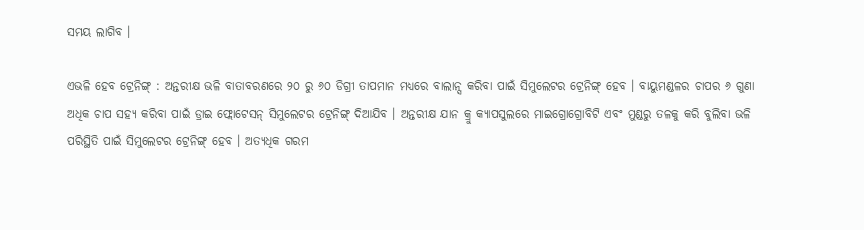ସମୟ ଲାଗିବ ।

ଏଭଳି ହେବ ଟ୍ରେନିଙ୍ଗ୍ : ଅନ୍ତରୀକ୍ଷ ଭଳି ବାତାବରଣରେ ୨୦ ରୁ ୬୦ ଡିଗ୍ରୀ ତାପମାନ ମଧ୍ୟରେ ବାଲାନ୍ସ କରିବା ପାଇଁ ସିମୁଲେଟର ଟ୍ରେନିଙ୍ଗ୍ ହେବ । ବାୟୁମଣ୍ଡଳର ଚାପର ୬ ଗୁଣା ଅଧିକ ଚାପ ସହ୍ୟ କରିବା ପାଇଁ ଡ୍ରାଇ ଫ୍ଲୋଟେସନ୍ ସିମୁଲେଟର ଟ୍ରେନିଙ୍ଗ୍ ଦିଆଯିବ । ଅନ୍ତରୀକ୍ଷ ଯାନ କ୍ରୁ କ୍ୟାପସୁଲରେ ମାଇଗ୍ରୋଗ୍ରୋବିଟି ଏବଂ ମୁଣ୍ଡରୁ ତଳକୁ କରି ବୁଲିବା ଭଳି ପରିସ୍ଥିତି ପାଇଁ ସିମୁଲେଟର ଟ୍ରେନିଙ୍ଗ୍ ହେବ । ଅତ୍ୟଧିକ ଗରମ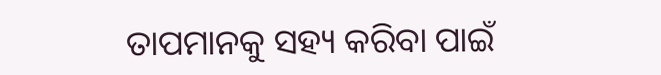ତାପମାନକୁ ସହ୍ୟ କରିବା ପାଇଁ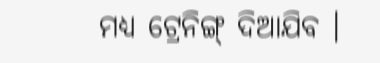ମଧ୍ୟ ଟ୍ରେନିଙ୍ଗ୍ ଦିଆଯିବ ।